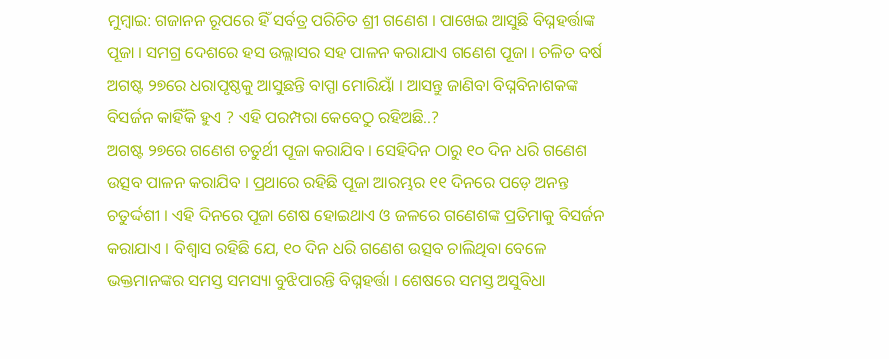ମୁମ୍ବାଇ: ଗଜାନନ ରୂପରେ ହିଁ ସର୍ବତ୍ର ପରିଚିତ ଶ୍ରୀ ଗଣେଶ । ପାଖେଇ ଆସୁଛି ବିଘ୍ନହର୍ତ୍ତାଙ୍କ ପୂଜା । ସମଗ୍ର ଦେଶରେ ହସ ଉଲ୍ଲାସର ସହ ପାଳନ କରାଯାଏ ଗଣେଶ ପୂଜା । ଚଳିତ ବର୍ଷ ଅଗଷ୍ଟ ୨୭ରେ ଧରାପୃଷ୍ଠକୁ ଆସୁଛନ୍ତି ବାପ୍ପା ମୋରିୟାଁ । ଆସନ୍ତୁ ଜାଣିବା ବିଘ୍ନବିନାଶକଙ୍କ ବିସର୍ଜନ କାହିଁକି ହୁଏ ? ଏହି ପରମ୍ପରା କେବେଠୁ ରହିଅଛି..?
ଅଗଷ୍ଟ ୨୭ରେ ଗଣେଶ ଚତୁର୍ଥୀ ପୂଜା କରାଯିବ । ସେହିଦିନ ଠାରୁ ୧୦ ଦିନ ଧରି ଗଣେଶ ଉତ୍ସବ ପାଳନ କରାଯିବ । ପ୍ରଥାରେ ରହିଛି ପୂଜା ଆରମ୍ଭର ୧୧ ଦିନରେ ପଡ଼େ ଅନନ୍ତ ଚତୁର୍ଦ୍ଦଶୀ । ଏହି ଦିନରେ ପୂଜା ଶେଷ ହୋଇଥାଏ ଓ ଜଳରେ ଗଣେଶଙ୍କ ପ୍ରତିମାକୁ ବିସର୍ଜନ କରାଯାଏ । ବିଶ୍ୱାସ ରହିଛି ଯେ, ୧୦ ଦିନ ଧରି ଗଣେଶ ଉତ୍ସବ ଚାଲିଥିବା ବେଳେ ଭକ୍ତମାନଙ୍କର ସମସ୍ତ ସମସ୍ୟା ବୁଝିପାରନ୍ତି ବିଘ୍ନହର୍ତ୍ତା । ଶେଷରେ ସମସ୍ତ ଅସୁବିଧା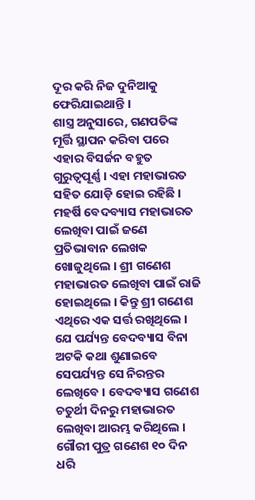ଦୂର କରି ନିଜ ଦୁନିଆକୁ ଫେରିଯାଇଥାନ୍ତି ।
ଶାସ୍ତ୍ର ଅନୁସାରେ, ଗଣପତିଙ୍କ ମୂର୍ତ୍ତି ସ୍ଥାପନ କରିବା ପରେ ଏହାର ବିସର୍ଜନ ବହୁତ ଗୁରୁତ୍ୱପୂର୍ଣ୍ଣ । ଏହା ମହାଭାରତ ସହିତ ଯୋଡ଼ି ହୋଇ ରହିଛି । ମହର୍ଷି ବେଦବ୍ୟାସ ମହାଭାରତ ଲେଖିବା ପାଇଁ ଜଣେ ପ୍ରତିଭାବାନ ଲେଖକ ଖୋଜୁଥିଲେ । ଶ୍ରୀ ଗଣେଶ ମହାଭାରତ ଲେଖିବା ପାଇଁ ରାଜି ହୋଇଥିଲେ । କିନ୍ତୁ ଶ୍ରୀ ଗଣେଶ ଏଥିରେ ଏକ ସର୍ତ୍ତ ରଖିଥିଲେ । ଯେ ପର୍ଯ୍ୟନ୍ତ ବେଦବ୍ୟାସ ବିନା ଅଟକି କଥା ଶୁଣାଇବେ ସେପର୍ଯ୍ୟନ୍ତ ସେ ନିରନ୍ତର ଲେଖିବେ । ବେଦବ୍ୟାସ ଗଣେଶ ଚତୁର୍ଥୀ ଦିନରୁ ମହାଭାରତ ଲେଖିବା ଆରମ୍ଭ କରିଥିଲେ । ଗୌରୀ ପୁତ୍ର ଗଣେଶ ୧୦ ଦିନ ଧରି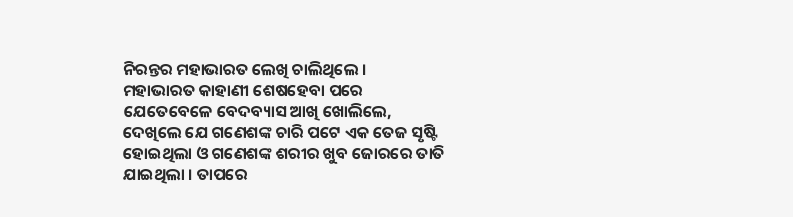ନିରନ୍ତର ମହାଭାରତ ଲେଖି ଚାଲିଥିଲେ ।
ମହାଭାରତ କାହାଣୀ ଶେଷହେବା ପରେ ଯେତେବେଳେ ବେଦବ୍ୟାସ ଆଖି ଖୋଲିଲେ, ଦେଖିଲେ ଯେ ଗଣେଶଙ୍କ ଚାରି ପଟେ ଏକ ତେଜ ସୃଷ୍ଟି ହୋଇଥିଲା ଓ ଗଣେଶଙ୍କ ଶରୀର ଖୁବ ଜୋରରେ ତାତି ଯାଇଥିଲା । ତାପରେ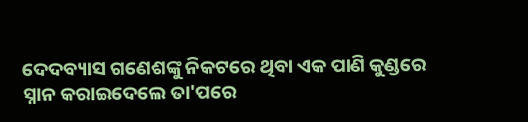ଦେଦବ୍ୟାସ ଗଣେଶଙ୍କୁ ନିକଟରେ ଥିବା ଏକ ପାଣି କୁଣ୍ଡରେ ସ୍ନାନ କରାଇଦେଲେ ତା'ପରେ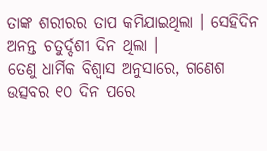ତାଙ୍କ ଶରୀରର ତାପ କମିଯାଇଥିଲା । ସେହିଦିନ ଅନନ୍ତ ଚତୁର୍ଦ୍ଦଶୀ ଦିନ ଥିଲା ।
ତେଣୁ ଧାର୍ମିକ ବିଶ୍ୱାସ ଅନୁସାରେ, ଗଣେଶ ଉତ୍ସବର ୧୦ ଦିନ ପରେ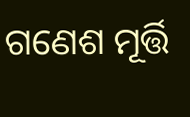ଗଣେଶ ମୂର୍ତ୍ତି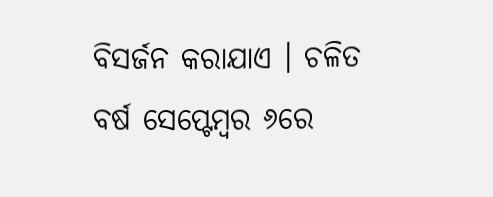ବିସର୍ଜନ କରାଯାଏ । ଚଳିତ ବର୍ଷ ସେପ୍ଟେମ୍ବର ୬ରେ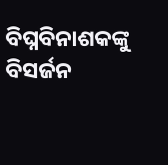ବିଘ୍ନବିନାଶକଙ୍କୁ ବିସର୍ଜନ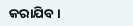କରାଯିବ ।